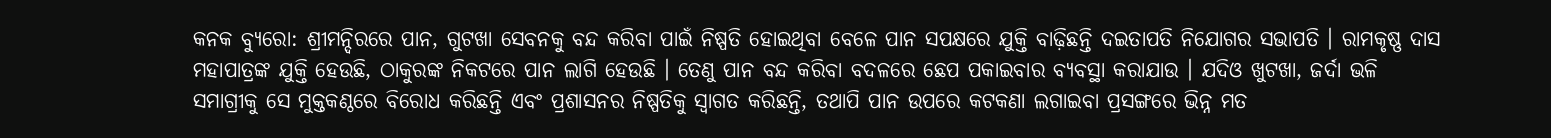କନକ ବ୍ୟୁରୋ: ଶ୍ରୀମନ୍ଦିରରେ ପାନ, ଗୁଟଖା ସେବନକୁ ବନ୍ଦ କରିବା ପାଇଁ ନିଷ୍ପତି ହୋଇଥିବା ବେଳେ ପାନ ସପକ୍ଷରେ ଯୁକ୍ତି ବାଢ଼ିଛନ୍ତି ଦଇତାପତି ନିଯୋଗର ସଭାପତି । ରାମକୃଷ୍ଣ ଦାସ ମହାପାତ୍ରଙ୍କ ଯୁକ୍ତି ହେଉଛି, ଠାକୁରଙ୍କ ନିକଟରେ ପାନ ଲାଗି ହେଉଛି । ତେଣୁ ପାନ ବନ୍ଦ କରିବା ବଦଳରେ ଛେପ ପକାଇବାର ବ୍ୟବସ୍ଥା କରାଯାଉ । ଯଦିଓ ଖୁଟଖା, ଜର୍ଦା ଭଳି ସମାଗ୍ରୀକୁ ସେ ମୁକ୍ତକଣ୍ଠରେ ବିରୋଧ କରିଛନ୍ତି ଏବଂ ପ୍ରଶାସନର ନିଷ୍ପତିକୁ ସ୍ୱାଗତ କରିଛନ୍ତି, ତଥାପି ପାନ ଉପରେ କଟକଣା ଲଗାଇବା ପ୍ରସଙ୍ଗରେ ଭିନ୍ନ ମତ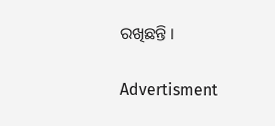ରଖିଛନ୍ତି ।

Advertisment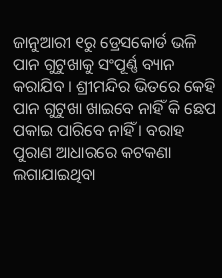ଜାନୁଆରୀ ୧ରୁ ଡ୍ରେସକୋର୍ଡ ଭଳି ପାନ ଗୁଟୁଖାକୁ ସଂପୂର୍ଣ୍ଣ ବ୍ୟାନ କରାଯିବ । ଶ୍ରୀମନ୍ଦିର ଭିତରେ କେହି ପାନ ଗୁଟୁଖା ଖାଇବେ ନାହିଁ କି ଛେପ ପକାଇ ପାରିବେ ନାହିଁ । ବରାହ ପୁରାଣ ଆଧାରରେ କଟକଣା ଲଗାଯାଇଥିବା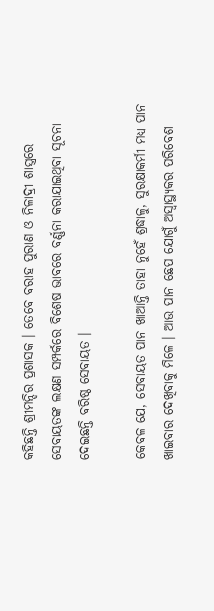କହିଛନ୍ତି ଶ୍ରୀମନ୍ଦିର ପ୍ରଶାସକ । ତେବେ ବରାହ ପୁରାଣ ଓ ନିଳାଦ୍ରୀ ଶାସ୍ତ୍ରରେ ସେବାୟତଙ୍କ ଲକ୍ଷଣ ସମ୍ପର୍କରେ ବିଶେଷ ଭାବରେ ବର୍ଣ୍ଣନା କରାଯାଇଥିବା ସୂଚନା ଦେଇଛନ୍ତି ବରିଷ୍ଠ ସେବାୟତ ।

କେବଳ ଯେ, ସେବାୟତ ପାନ ଖାଆନ୍ତି ତାହା ନୁହେଁ ଶ୍ରଦ୍ଧାଳୁ, ସୁରକ୍ଷାକର୍ମୀ ମଧ୍ୟ ପାନ ଖାଇବାର ଦେଖିବାକୁ ମିଳେ । ଆଉ ପାନ ଛେପ ଯୋଗୁଁ ଅସ୍ୱାସ୍ଥ୍ୟକର ପରିବେଶ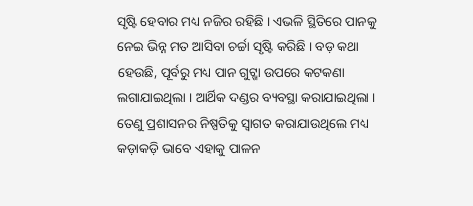ସୃଷ୍ଟି ହେବାର ମଧ୍ୟ ନଜିର ରହିଛି । ଏଭଳି ସ୍ଥିତିରେ ପାନକୁ ନେଇ ଭିନ୍ନ ମତ ଆସିବା ଚର୍ଚ୍ଚା ସୃଷ୍ଟି କରିଛି । ବଡ଼ କଥା ହେଉଛି, ପୂର୍ବରୁ ମଧ୍ୟ ପାନ ଗୁଟ୍ଖା ଉପରେ କଟକଣା ଲଗାଯାଇଥିଲା । ଆର୍ଥିକ ଦଣ୍ଡର ବ୍ୟବସ୍ଥା କରାଯାଇଥିଲା । ତେଣୁ ପ୍ରଶାସନର ନିଷ୍ପତିକୁ ସ୍ୱାଗତ କରାଯାଉଥିଲେ ମଧ୍ୟ କଡ଼ାକଡ଼ି ଭାବେ ଏହାକୁ ପାଳନ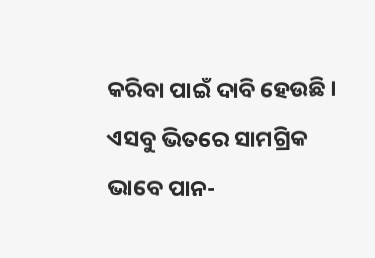କରିବା ପାଇଁ ଦାବି ହେଉଛି । ଏସବୁ ଭିତରେ ସାମଗ୍ରିକ ଭାବେ ପାନ-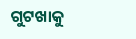ଗୁଟଖାକୁ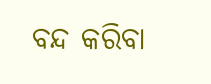ବନ୍ଦ କରିବା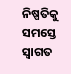ନିଷ୍ପତିକୁ ସମସ୍ତେ ସ୍ୱାଗତ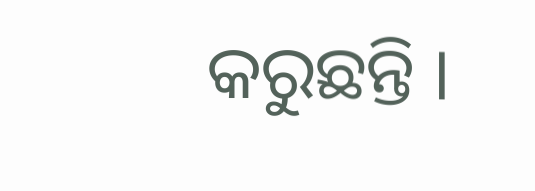କରୁଛନ୍ତି ।